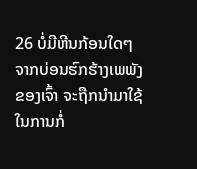26 ບໍ່ມີຫີນກ້ອນໃດໆຈາກບ່ອນຮົກຮ້າງເພພັງຂອງເຈົ້າ ຈະຖືກນຳມາໃຊ້ໃນການກໍ່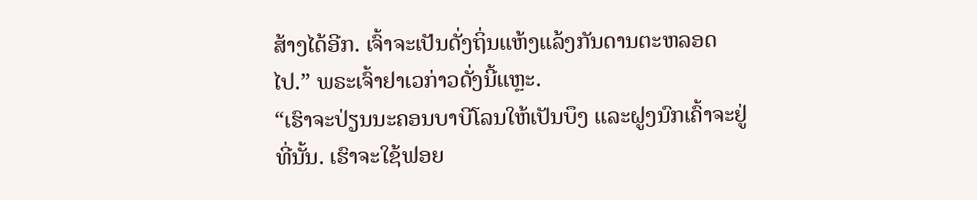ສ້າງໄດ້ອີກ. ເຈົ້າຈະເປັນດັ່ງຖິ່ນແຫ້ງແລ້ງກັນດານຕະຫລອດໄປ.” ພຣະເຈົ້າຢາເວກ່າວດັ່ງນີ້ແຫຼະ.
“ເຮົາຈະປ່ຽນນະຄອນບາບີໂລນໃຫ້ເປັນບຶງ ແລະຝູງນົກເຄົ້າຈະຢູ່ທີ່ນັ້ນ. ເຮົາຈະໃຊ້ຟອຍ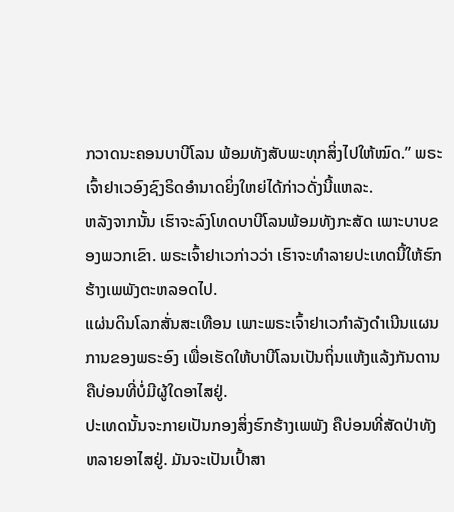ກວາດນະຄອນບາບີໂລນ ພ້ອມທັງສັບພະທຸກສິ່ງໄປໃຫ້ໝົດ.” ພຣະເຈົ້າຢາເວອົງຊົງຣິດອຳນາດຍິ່ງໃຫຍ່ໄດ້ກ່າວດັ່ງນີ້ແຫລະ.
ຫລັງຈາກນັ້ນ ເຮົາຈະລົງໂທດບາບີໂລນພ້ອມທັງກະສັດ ເພາະບາບຂອງພວກເຂົາ. ພຣະເຈົ້າຢາເວກ່າວວ່າ ເຮົາຈະທຳລາຍປະເທດນີ້ໃຫ້ຮົກຮ້າງເພພັງຕະຫລອດໄປ.
ແຜ່ນດິນໂລກສັ່ນສະເທືອນ ເພາະພຣະເຈົ້າຢາເວກຳລັງດຳເນີນແຜນການຂອງພຣະອົງ ເພື່ອເຮັດໃຫ້ບາບີໂລນເປັນຖິ່ນແຫ້ງແລ້ງກັນດານ ຄືບ່ອນທີ່ບໍ່ມີຜູ້ໃດອາໄສຢູ່.
ປະເທດນັ້ນຈະກາຍເປັນກອງສິ່ງຮົກຮ້າງເພພັງ ຄືບ່ອນທີ່ສັດປ່າທັງຫລາຍອາໄສຢູ່. ມັນຈະເປັນເປົ້າສາ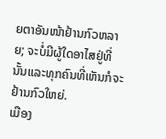ຍຕາອັນໜ້າຢ້ານກົວຫລາຍ; ຈະບໍ່ມີຜູ້ໃດອາໄສຢູ່ທີ່ນັ້ນແລະທຸກຄົນທີ່ເຫັນກໍຈະຢ້ານກົວໃຫຍ່.
ເມືອງ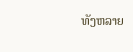ທັງຫລາຍ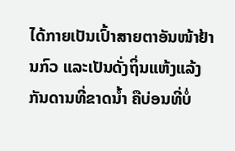ໄດ້ກາຍເປັນເປົ້າສາຍຕາອັນໜ້າຢ້ານກົວ ແລະເປັນດັ່ງຖິ່ນແຫ້ງແລ້ງກັນດານທີ່ຂາດນໍ້າ ຄືບ່ອນທີ່ບໍ່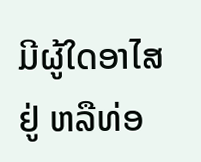ມີຜູ້ໃດອາໄສຢູ່ ຫລືທ່ອ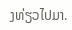ງທ່ຽວໄປມາ.